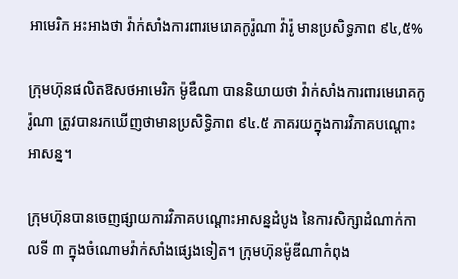អាមេរិក អះអាងថា វ៉ាក់សាំងការពារមេរោគកូរ៉ូណា វ៉ារ៉ូ មានប្រសិទ្ធភាព ៩៤,៥%

ក្រុមហ៊ុនផលិតឱសថអាមេរិក ម៉ូឌឺណា បាននិយាយថា វ៉ាក់សាំងការពារមេរោគកូរ៉ូណា ត្រូវបានរកឃើញថាមានប្រសិទ្ធិភាព ៩៤.៥ ភាគរយក្នុងការវិភាគបណ្តោះអាសន្ន។

ក្រុមហ៊ុនបានចេញផ្សាយការវិភាគបណ្តោះអាសន្នដំបូង នៃការសិក្សាដំណាក់កាលទី ៣ ក្នុងចំណោមវ៉ាក់សាំងផ្សេងទៀត។ ក្រុមហ៊ុនម៉ូឌីណាកំពុង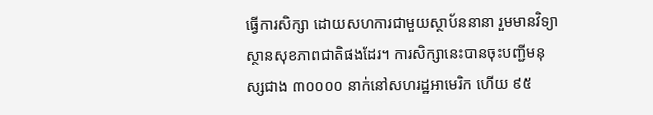ធ្វើការសិក្សា ដោយសហការជាមួយស្ថាប័ននានា រួមមានវិទ្យាស្ថានសុខភាពជាតិផងដែរ។ ការសិក្សានេះបានចុះបញ្ជីមនុស្សជាង ៣០០០០ នាក់នៅសហរដ្ឋអាមេរិក ហើយ ៩៥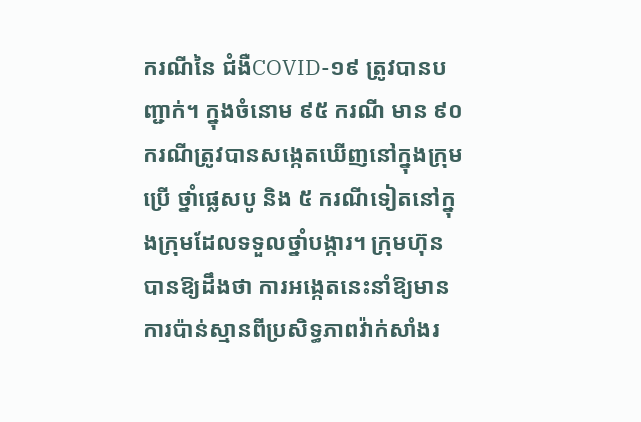ករណីនៃ ជំងឺCOVID-១៩ ត្រូវបានបញ្ជាក់។ ក្នុងចំនោម ៩៥ ករណី មាន ៩០ ករណីត្រូវបានសង្កេតឃើញនៅក្នុងក្រុមប្រើ ថ្នាំផ្លេសបូ និង ៥ ករណីទៀតនៅក្នុងក្រុមដែលទទួលថ្នាំបង្ការ។ ក្រុមហ៊ុនបានឱ្យដឹងថា ការអង្កេតនេះនាំឱ្យមានការប៉ាន់ស្មានពីប្រសិទ្ធភាពវ៉ាក់សាំងរ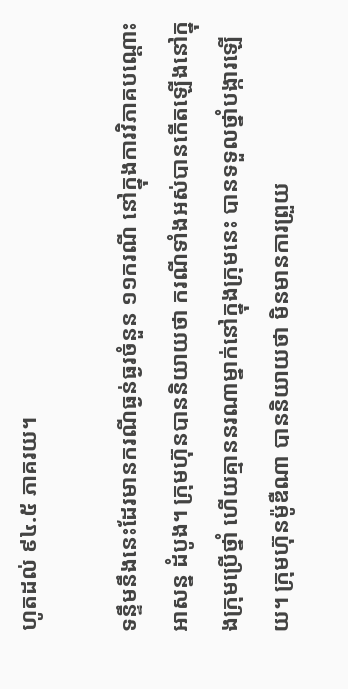ហូតដល់ ៩៤.៥ ភាគរយ។

ទន្ទឹមនឹងនេះដែរមានករណីធ្ងន់ធ្ងរចំនួន ១១ករណី នៅក្នុងការវិភាគបណ្តោះអាសន្ន ដំបូង។ ក្រុមហ៊ុនបាននិយាយថា ករណីទាំងអស់បានកើតឡើងនៅក្នុងក្រុមប្រើថ្នាំ ហើយគ្មាននរណាម្នាក់នៅក្នុងក្រុមនេះ បានទទួលថ្នាំបង្ការឡើយ។ ក្រុមហ៊ុនម៉ូឌឺណា បាននិយាយថា មិនមានការព្រួយ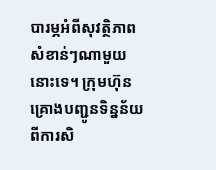បារម្ភអំពីសុវត្ថិភាពសំខាន់ៗណាមួយនោះទេ។ ក្រុមហ៊ុនគ្រោងបញ្ជូនទិន្នន័យពីការសិ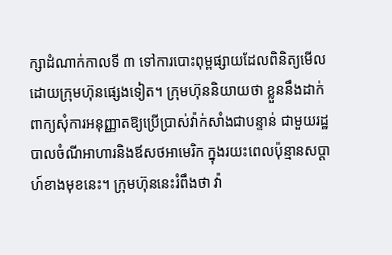ក្សាដំណាក់កាលទី ៣ ទៅការបោះពុម្ពផ្សាយដែលពិនិត្យមើលដោយក្រុមហ៊ុនផ្សេងទៀត។ ក្រុមហ៊ុននិយាយថា ខ្លួននឹងដាក់ពាក្យសុំការអនុញ្ញាតឱ្យប្រើប្រាស់វ៉ាក់សាំងជាបន្ទាន់ ជាមួយរដ្ឋបាលចំណីអាហារនិងឪសថអាមេរិក ក្នុងរយះពេលប៉ុន្មានសប្តាហ៍ខាងមុខនេះ។ ក្រុមហ៊ុននេះរំពឹងថា វ៉ា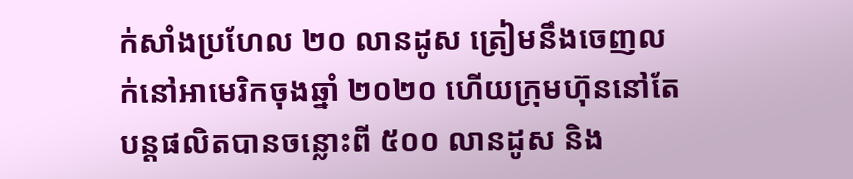ក់សាំងប្រហែល ២០ លានដូស ត្រៀមនឹងចេញលក់នៅអាមេរិកចុងឆ្នាំ ២០២០ ហើយក្រុមហ៊ុននៅតែបន្តផលិតបានចន្លោះពី ៥០០ លានដូស និង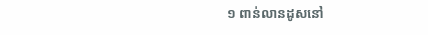១ ពាន់លានដូសនៅ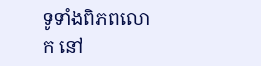ទូទាំងពិភពលោក នៅ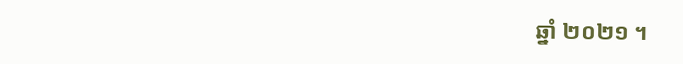ឆ្នាំ ២០២១ ។